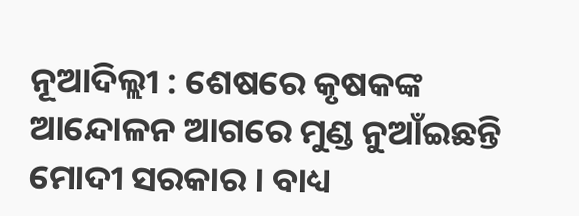ନୂଆଦିଲ୍ଲୀ : ଶେଷରେ କୃଷକଙ୍କ ଆନ୍ଦୋଳନ ଆଗରେ ମୁଣ୍ଡ ନୁଆଁଇଛନ୍ତି ମୋଦୀ ସରକାର । ବାଧ୍ୟ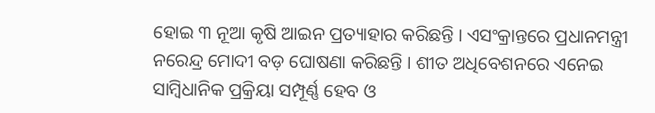ହୋଇ ୩ ନୂଆ କୃଷି ଆଇନ ପ୍ରତ୍ୟାହାର କରିଛନ୍ତି । ଏସଂକ୍ରାନ୍ତରେ ପ୍ରଧାନମନ୍ତ୍ରୀ ନରେନ୍ଦ୍ର ମୋଦୀ ବଡ଼ ଘୋଷଣା କରିଛନ୍ତି । ଶୀତ ଅଧିବେଶନରେ ଏନେଇ ସାମ୍ବିଧାନିକ ପ୍ରକ୍ରିୟା ସମ୍ପୂର୍ଣ୍ଣ ହେବ ଓ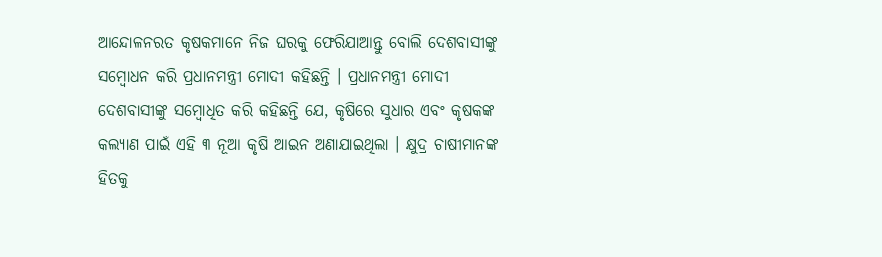ଆନ୍ଦୋଳନରତ କୃଷକମାନେ ନିଜ ଘରକୁ ଫେରିଯାଆନ୍ତୁ ବୋଲି ଦେଶବାସୀଙ୍କୁ ସମ୍ବୋଧନ କରି ପ୍ରଧାନମନ୍ତ୍ରୀ ମୋଦୀ କହିଛନ୍ତି । ପ୍ରଧାନମନ୍ତ୍ରୀ ମୋଦୀ ଦେଶବାସୀଙ୍କୁ ସମ୍ବୋଧିତ କରି କହିଛନ୍ତି ଯେ, କୃଷିରେ ସୁଧାର ଏବଂ କୃଷକଙ୍କ କଲ୍ୟାଣ ପାଇଁ ଏହି ୩ ନୂଆ କୃଷି ଆଇନ ଅଣାଯାଇଥିଲା । କ୍ଷୁଦ୍ର ଚାଷୀମାନଙ୍କ ହିତକୁ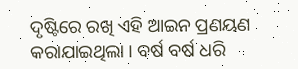ଦୃଷ୍ଟିରେ ରଖି ଏହି ଆଇନ ପ୍ରଣୟଣ କରାଯାଇଥିଲା । ବର୍ଷ ବର୍ଷ ଧରି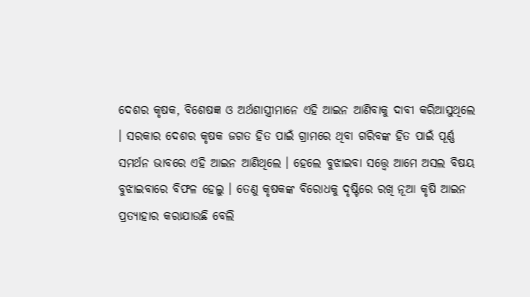ଦେଶର କୃଷକ, ବିଶେଷଜ୍ଞ ଓ ଅର୍ଥଶାସ୍ତ୍ରୀମାନେ ଏହି ଆଇନ ଆଣିବାକୁ ଦାବୀ କରିଆସୁଥିଲେ । ସରକାର ଦେଶର କୃଷକ ଜଗତ ହିତ ପାଇଁ ଗ୍ରାମରେ ଥିବା ଗରିବଙ୍କ ହିତ ପାଇଁ ପୂର୍ଣ୍ଣ ସମର୍ଥନ ଭାବରେ ଏହି ଆଇନ ଆଣିଥିଲେ । ହେଲେ ବୁଝାଇବା ସତ୍ତ୍ଵେ ଆମେ ଅସଲ ବିଷୟ ବୁଝାଇବାରେ ବିଫଳ ହେଲୁ । ତେଣୁ କୃଷକଙ୍କ ବିରୋଧକୁ ଦୃଷ୍ଟିରେ ରଖି ନୂଆ କୃଷି ଆଇନ ପ୍ରତ୍ୟାହାର କରାଯାଉଛି ବେଲି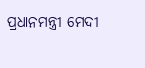ପ୍ରଧାନମନ୍ତ୍ରୀ ମେଦୀ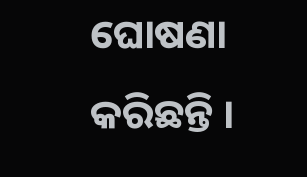ଘୋଷଣା କରିଛନ୍ତି ।